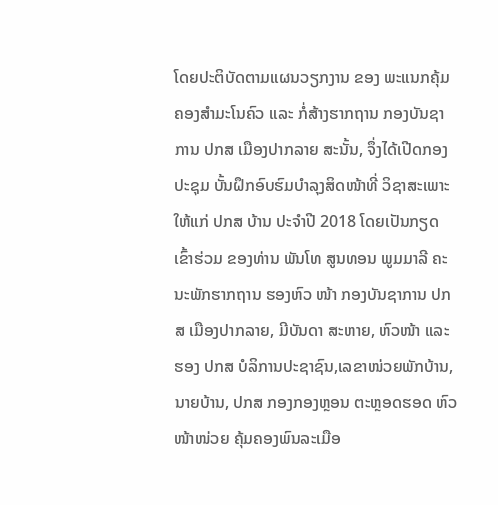ໂດຍປະຕິບັດຕາມແຜນວຽກງານ ຂອງ ພະແນກຄຸ້ມຄອງສໍາມະໂນຄົວ ແລະ ກໍ່ສ້າງຮາກຖານ ກອງບັນຊາການ ປກສ ເມືອງປາກລາຍ ສະນັ້ນ, ຈຶ່ງໄດ້ເປີດກອງປະຊຸມ ບັ້ນຝຶກອົບຮົມບໍາລຸງສິດໜ້າທີ່ ວິຊາສະເພາະໃຫ້ແກ່ ປກສ ບ້ານ ປະຈຳປີ 2018 ໂດຍເປັນກຽດເຂົ້າຮ່ວມ ຂອງທ່ານ ພັນໂທ ສູນທອນ ພູມມາລີ ຄະນະພັກຮາກຖານ ຮອງຫົວ ໜ້າ ກອງບັນຊາການ ປກສ ເມືອງປາກລາຍ, ມີບັນດາ ສະຫາຍ, ຫົວໜ້າ ແລະ ຮອງ ປກສ ບໍລິການປະຊາຊົນ,ເລຂາໜ່ວຍພັກບ້ານ, ນາຍບ້ານ, ປກສ ກອງກອງຫຼອນ ຕະຫຼອດຮອດ ຫົວໜ້າໜ່ວຍ ຄຸ້ມຄອງພົນລະເມືອ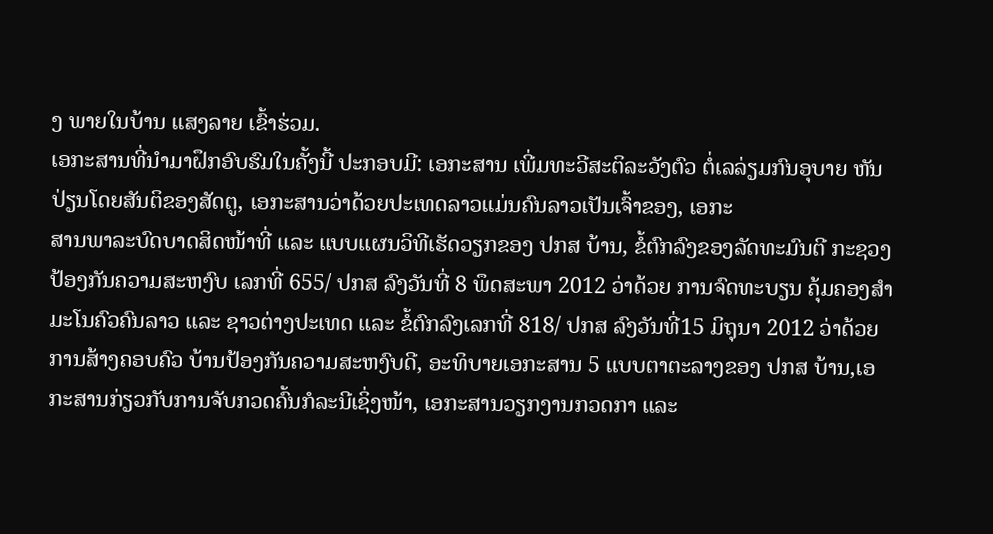ງ ພາຍໃນບ້ານ ແສງລາຍ ເຂົ້າຮ່ວມ.
ເອກະສານທີ່ນໍາມາຝຶກອົບຮົມໃນຄັ້ງນີ້ ປະກອບມີ: ເອກະສານ ເພີ່ມທະວີສະຕິລະວັງຕົວ ຕໍ່ເລລ່ຽມກົນອຸບາຍ ຫັນປ່ຽນໂດຍສັນຕິຂອງສັດຕູ, ເອກະສານວ່າດ້ວຍປະເທດລາວແມ່ນຄົນລາວເປັນເຈົ້າຂອງ, ເອກະ
ສານພາລະບົດບາດສິດໜ້າທີ່ ແລະ ແບບແຜນວິທີເຮັດວຽກຂອງ ປກສ ບ້ານ, ຂໍ້ຕົກລົງຂອງລັດທະມົນຕີ ກະຊວງ ປ້ອງກັນຄວາມສະຫງົບ ເລກທີ່ 655/ ປກສ ລົງວັນທີ່ 8 ພຶດສະພາ 2012 ວ່າດ້ວຍ ການຈົດທະບຽນ ຄຸ້ມຄອງສຳມະໂນຄົວຄົນລາວ ແລະ ຊາວຕ່າງປະເທດ ແລະ ຂໍ້ຕົກລົງເລກທີ່ 818/ ປກສ ລົງວັນທີ່15 ມິຖຸນາ 2012 ວ່າດ້ວຍການສ້າງຄອບຄົວ ບ້ານປ້ອງກັນຄວາມສະຫງົບດີ, ອະທິບາຍເອກະສານ 5 ແບບຕາຕະລາງຂອງ ປກສ ບ້ານ,ເອກະສານກ່ຽວກັບການຈັບກວດຄົ້ນກໍລະນີເຊິ່ງໜ້າ, ເອກະສານວຽກງານກວດກາ ແລະ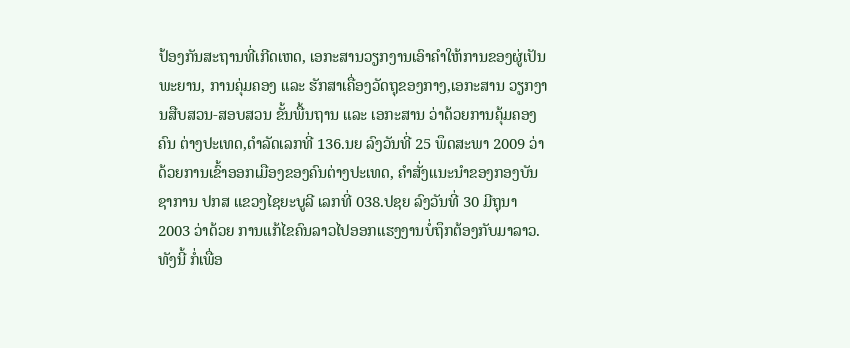ປ້ອງກັນສະຖານທີ່ເກີດເຫດ, ເອກະສານວຽກງານເອົາຄຳໃຫ້ການຂອງຜູ່ເປັນພະຍານ, ການຄຸ່ມຄອງ ແລະ ຮັກສາເຄື່ອງວັດຖຸຂອງກາງ,ເອກະສານ ວຽກງານສືບສວນ-ສອບສວນ ຂັ້ນພື້ນຖານ ແລະ ເອກະສານ ວ່າດ້ວຍການຄຸ້ມຄອງຄົນ ຕ່າງປະເທດ,ດຳລັດເລກທີ່ 136.ນຍ ລົງວັນທີ່ 25 ພຶດສະພາ 2009 ວ່າດ້ວຍການເຂົ້າອອກເມືອງຂອງຄົນຕ່າງປະເທດ, ຄໍາສັ່ງແນະນຳຂອງກອງບັນຊາການ ປກສ ແຂວງໄຊຍະບູລີ ເລກທີ່ 038.ປຊຍ ລົງວັນທີ່ 30 ມີຖຸນາ 2003 ວ່າດ້ວຍ ການແກ້ໄຂຄົນລາວໄປອອກແຮງງານບໍ່ຖຶກຕ້ອງກັບມາລາວ.
ທັງນີ້ ກໍ່ເພື່ອ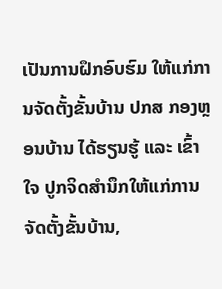ເປັນການຝຶກອົບຮົມ ໃຫ້ແກ່ການຈັດຕັ້ງຂັ້ນບ້ານ ປກສ ກອງຫຼອນບ້ານ ໄດ້ຮຽນຮູ້ ແລະ ເຂົ້າໃຈ ປູກຈິດສໍານຶກໃຫ້ແກ່ການຈັດຕັ້ງຂັ້ນບ້ານ,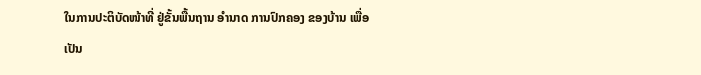ໃນການປະຕິບັດໜ້າທີ່ ຢູ່ຂັ້ນພື້ນຖານ ອຳນາດ ການປົກຄອງ ຂອງບ້ານ ເພື່ອເປັນ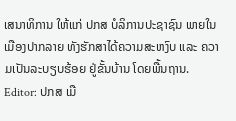ເສນາທິການ ໃຫ້ແກ່ ປກສ ບໍລິການປະຊາຊົນ ພາຍໃນເມືອງປາກລາຍ ທັງຮັກສາໄດ້ຄວາມສະຫງົບ ແລະ ຄວາມເປັນລະບຽບຮ້ອຍ ຢູ່ຂັ້ນບ້ານ ໂດຍພື້ນຖານ.
Editor: ປກສ ເມື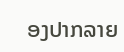ອງປາກລາຍ